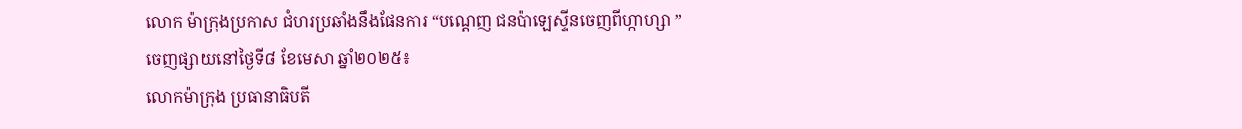លោក ម៉ាក្រុងប្រកាស ជំហរប្រឆាំងនឹងផែនការ “បណ្តេញ ជនប៉ាឡេស្ទីនចេញពីហ្កាហ្សា ”
ចេញផ្សាយនៅថ្ងៃទី៨ ខែមេសា ឆ្នាំ២០២៥៖
លោកម៉ាក្រុង ប្រធានាធិបតី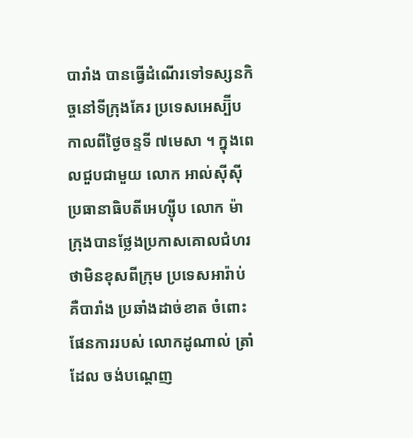បារាំង បានធ្វើដំណើរទៅទស្សនកិច្ចនៅទីក្រុងគែរ ប្រទេសអេស្ប៊ីប កាលពីថ្ងៃចន្ទទី ៧មេសា ។ ក្នុងពេលជួបជាមួយ លោក អាល់ស៊ីស៊ី ប្រធានាធិបតីអេហ្ស៊ីប លោក ម៉ាក្រុងបានថ្លែងប្រកាសគោលជំហរ ថាមិនខុសពីក្រុម ប្រទេសអារ៉ាប់ គឺបារាំង ប្រឆាំងដាច់ខាត ចំពោះ ផែនការរបស់ លោកដូណាល់ ត្រាំ ដែល ចង់បណ្ដេញ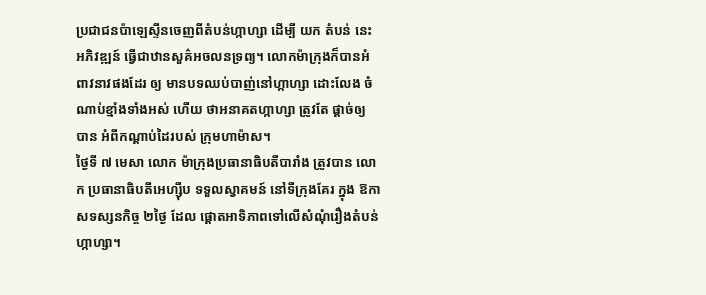ប្រជាជនប៉ាឡេស្ទីនចេញពីតំបន់ហ្កាហ្សា ដើម្បី យក តំបន់ នេះ អភិវឌ្ឍន៍ ធ្វើជាឋានសួគ៌អចលនទ្រព្យ។ លោកម៉ាក្រុងក៏បានអំពាវនាវផងដែរ ឲ្យ មានបទឈប់បាញ់នៅហ្កាហ្សា ដោះលែង ចំណាប់ខ្មាំងទាំងអស់ ហើយ ថាអនាគតហ្កាហ្សា ត្រូវតែ ផ្តាច់ឲ្យ បាន អំពីកណ្តាប់ដៃរបស់ ក្រុមហាម៉ាស។
ថ្ងៃទី ៧ មេសា លោក ម៉ាក្រុងប្រធានាធិបតីបារាំង ត្រូវបាន លោក ប្រធានាធិបតីអេហ្ស៊ីប ទទួលស្វាគមន៍ នៅទីក្រុងគែរ ក្នុង ឱកាសទស្សនកិច្ច ២ថ្ងៃ ដែល ផ្តោតអាទិភាពទៅលើសំណុំរឿងតំបន់ហ្កាហ្សា។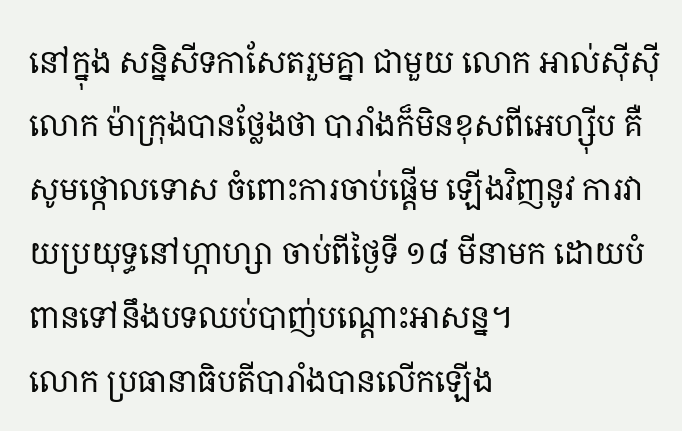នៅក្នុង សន្និសីទកាសែតរួមគ្នា ជាមួយ លោក អាល់ស៊ីស៊ី លោក ម៉ាក្រុងបានថ្លែងថា បារាំងក៏មិនខុសពីអេហ្ស៊ីប គឺសូមថ្កោលទោស ចំពោះការចាប់ផ្តើម ឡើងវិញនូវ ការវាយប្រយុទ្ធនៅហ្កាហ្សា ចាប់ពីថ្ងៃទី ១៨ មីនាមក ដោយបំពានទៅនឹងបទឈប់បាញ់បណ្តោះអាសន្ន។
លោក ប្រធានាធិបតីបារាំងបានលើកឡើង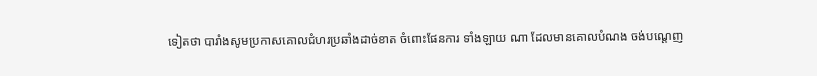ទៀតថា បារាំងសូមប្រកាសគោលជំហរប្រឆាំងដាច់ខាត ចំពោះផែនការ ទាំងឡាយ ណា ដែលមានគោលបំណង ចង់បណ្តេញ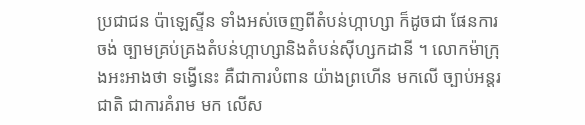ប្រជាជន ប៉ាឡេស្ទីន ទាំងអស់ចេញពីតំបន់ហ្កាហ្សា ក៏ដូចជា ផែនការ ចង់ ច្បាមគ្រប់គ្រងតំបន់ហ្កាហ្សានិងតំបន់ស៊ីហ្សកដានី ។ លោកម៉ាក្រុងអះអាងថា ទង្វើនេះ គឺជាការបំពាន យ៉ាងព្រហើន មកលើ ច្បាប់អន្តរជាតិ ជាការគំរាម មក លើស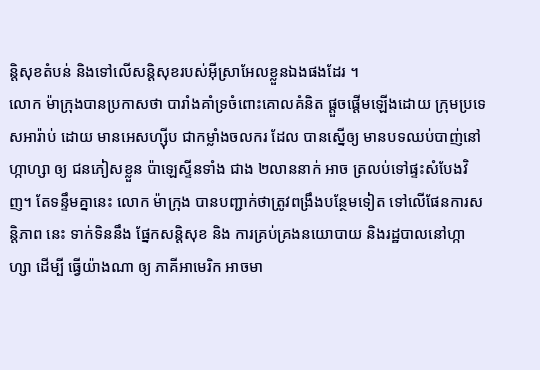ន្តិសុខតំបន់ និងទៅលើសន្តិសុខរបស់អ៊ីស្រាអែលខ្លួនឯងផងដែរ ។
លោក ម៉ាក្រុងបានប្រកាសថា បារាំងគាំទ្រចំពោះគោលគំនិត ផ្តួចផ្តើមឡើងដោយ ក្រុមប្រទេសអារ៉ាប់ ដោយ មានអេសហ្ស៊ីប ជាកម្លាំងចលករ ដែល បានស្នើឲ្យ មានបទឈប់បាញ់នៅហ្កាហ្សា ឲ្យ ជនភៀសខ្លួន ប៉ាឡេស្ទីនទាំង ជាង ២លាននាក់ អាច ត្រលប់ទៅផ្ទះសំបែងវិញ។ តែទន្ទឹមគ្នានេះ លោក ម៉ាក្រុង បានបញ្ជាក់ថាត្រូវពង្រឹងបន្ថែមទៀត ទៅលើផែនការសន្តិភាព នេះ ទាក់ទិននឹង ផ្នែកសន្តិសុខ និង ការគ្រប់គ្រងនយោបាយ និងរដ្ឋបាលនៅហ្កាហ្សា ដើម្បី ធ្វើយ៉ាងណា ឲ្យ ភាគីអាមេរិក អាចមា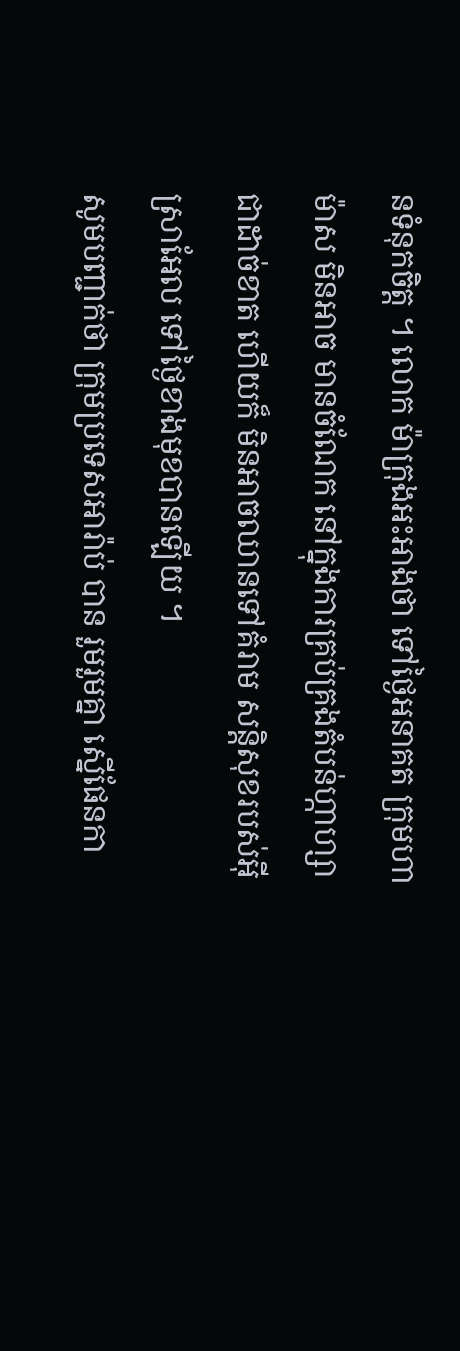នទំនុកចិត្ត ។ លោក ម៉ាក្រុងអះអាងថា ទៅថ្ងៃអនាគត ក្រុមហាម៉ាស មិនអាច មានចំណែក នៅក្នុងការគ្រប់គ្រងតំបន់ហ្កាហ្សាជាដាច់ខាត ហើយក៏ មិនអាចឈានទៅគំរាម សន្តិសុខរបស់អ៊ីស្រាអែល ទៅថ្ងៃខាងមុខបានឡើយ ។
សូមបញ្ជាក់ថា ក្រុមប្រទេសអារ៉ាប់ បាន រួមរួមគ្នា ស្នើផែនកា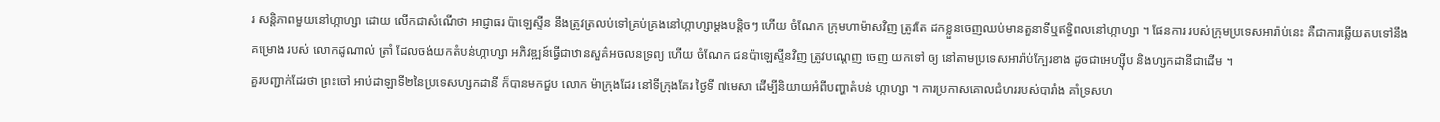រ សន្តិភាពមួយនៅហ្កាហ្សា ដោយ លើកជាសំណើថា អាជ្ញាធរ ប៉ាឡេស្ទីន នឹងត្រូវត្រលប់ទៅគ្រប់គ្រងនៅហ្កាហ្សាម្តងបន្តិចៗ ហើយ ចំណែក ក្រុមហាម៉ាសវិញ ត្រូវតែ ដកខ្លួនចេញឈប់មានតួនាទីឬឥទ្ធិពលនៅហ្កាហ្សា ។ ផែនការ របស់ក្រុមប្រទេសអារ៉ាប់នេះ គឺជាការឆ្លើយតបទៅនឹងគម្រោង របស់ លោកដូណាល់ ត្រាំ ដែលចង់យកតំបន់ហ្កាហ្សា អភិវឌ្ឍន៍ធ្វើជាឋានសួគ៌អចលនទ្រព្យ ហើយ ចំណែក ជនប៉ាឡេស្ទីនវិញ ត្រូវបណ្តេញ ចេញ យកទៅ ឲ្យ នៅតាមប្រទេសអារ៉ាប់ក្បែរខាង ដូចជាអេហ្ស៊ីប និងហ្សកដានីជាដើម ។
គួរបញ្ជាក់ដែរថា ព្រះចៅ អាប់ដាឡាទី២នៃប្រទេសហ្សកដានី ក៏បានមកជួប លោក ម៉ាក្រុងដែរ នៅទីក្រុងគែរ ថ្ងៃទី ៧មេសា ដើម្បីនិយាយអំពីបញ្ហាតំបន់ ហ្កាហ្សា ។ ការប្រកាសគោលជំហររបស់បារាំង គាំទ្រសហ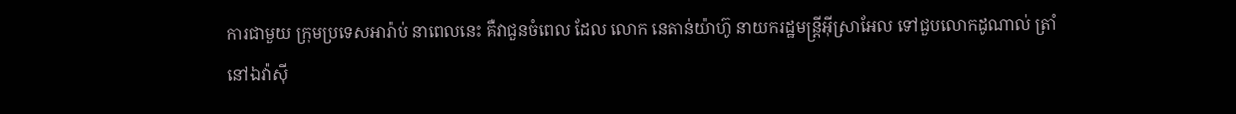ការជាមួយ ក្រុមប្រទេសអារ៉ាប់ នាពេលនេះ គឺវាជួនចំពេល ដែល លោក នេតាន់យ៉ាហ៊ូ នាយករដ្ឋមន្ត្រីអ៊ីស្រាអែល ទៅជួបលោកដូណាល់ ត្រាំ នៅឯវ៉ាស៊ី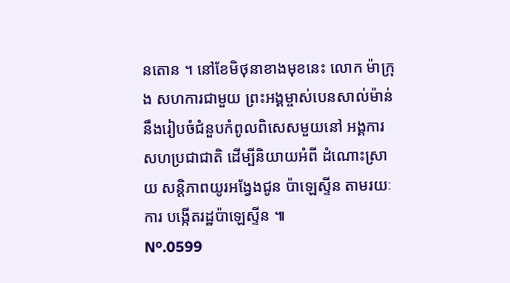នតោន ។ នៅខែមិថុនាខាងមុខនេះ លោក ម៉ាក្រុង សហការជាមួយ ព្រះអង្គម្ចាស់បេនសាល់ម៉ាន់ នឹងរៀបចំជំនួបកំពូលពិសេសមួយនៅ អង្គការសហប្រជាជាតិ ដើម្បីនិយាយអំពី ដំណោះស្រាយ សន្តិភាពយូរអង្វែងជូន ប៉ាឡេស្ទីន តាមរយៈការ បង្កើតរដ្ឋប៉ាឡេស្ទីន ៕
Nº.0599